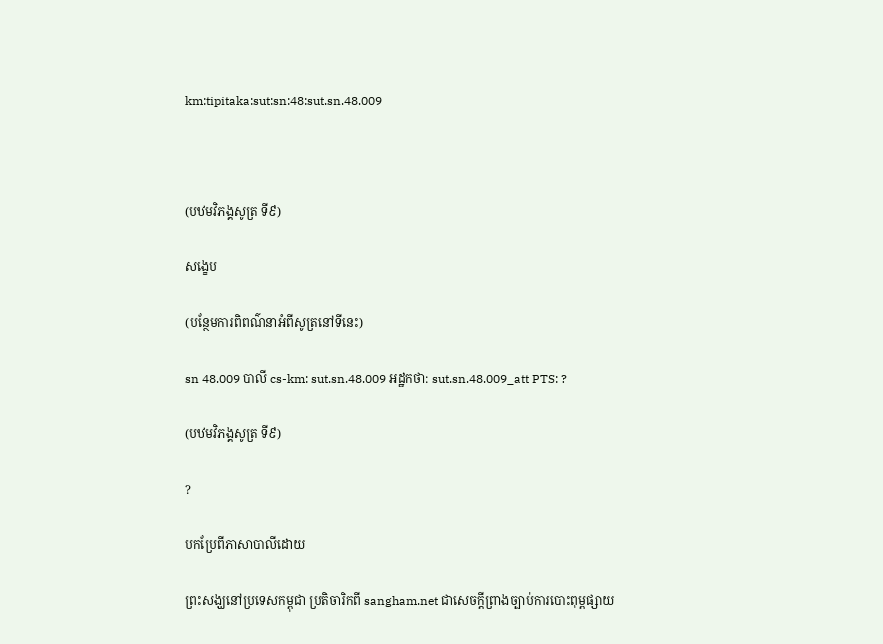km:tipitaka:sut:sn:48:sut.sn.48.009



(បឋមវិភង្គសូត្រ ទី៩)

សង្ខេប

(បន្ថែមការពិពណ៌នាអំពីសូត្រនៅទីនេះ)

sn 48.009 បាលី cs-km: sut.sn.48.009 អដ្ឋកថា: sut.sn.48.009_att PTS: ?

(បឋមវិភង្គសូត្រ ទី៩)

?

បកប្រែពីភាសាបាលីដោយ

ព្រះសង្ឃនៅប្រទេសកម្ពុជា ប្រតិចារិកពី sangham.net ជាសេចក្តីព្រាងច្បាប់ការបោះពុម្ពផ្សាយ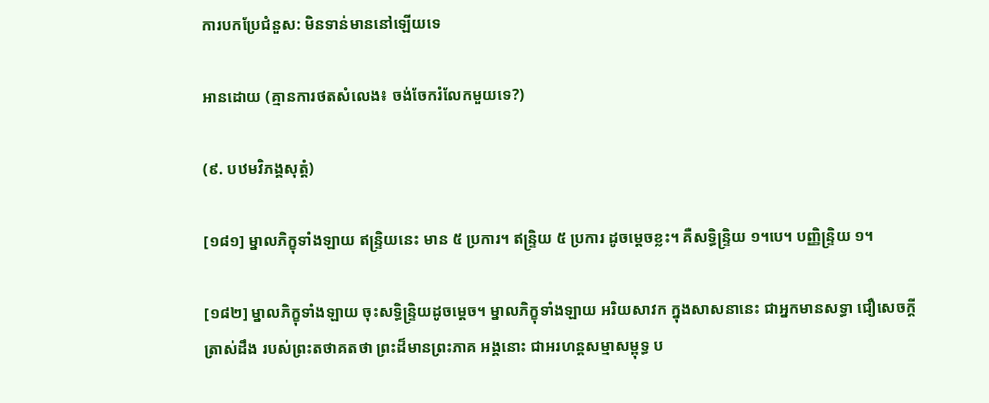ការបកប្រែជំនួស: មិនទាន់មាននៅឡើយទេ

អានដោយ (គ្មានការថតសំលេង៖ ចង់ចែករំលែកមួយទេ?)

(៩. បឋមវិភង្គសុត្តំ)

[១៨១] ម្នាលភិក្ខុទាំងឡាយ ឥន្ទ្រិយនេះ មាន ៥ ប្រការ។ ឥន្ទ្រិយ ៥ ប្រការ ដូចម្តេចខ្លះ។ គឺសទ្ធិន្ទ្រិយ ១។បេ។ បញ្ញិន្ទ្រិយ ១។

[១៨២] ម្នាលភិក្ខុទាំងឡាយ ចុះសទ្ធិន្ទ្រិយដូចម្តេច។ ម្នាលភិក្ខុទាំងឡាយ អរិយសាវក ក្នុងសាសនានេះ ជាអ្នកមានសទ្ធា ជឿសេចក្តីត្រាស់ដឹង របស់ព្រះតថាគតថា ព្រះដ៏មានព្រះភាគ អង្គនោះ ជាអរហន្តសម្មាសម្ពុទ្ធ ប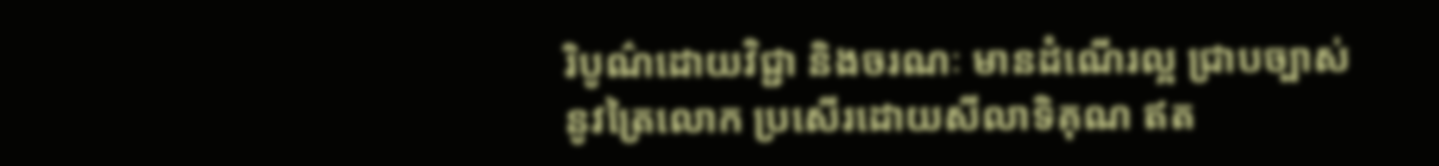រិបូណ៌ដោយវិជ្ជា និងចរណៈ មានដំណើរល្អ ជា្របច្បាស់ នូវត្រៃលោក ប្រសើរដោយសីលាទិគុណ ឥត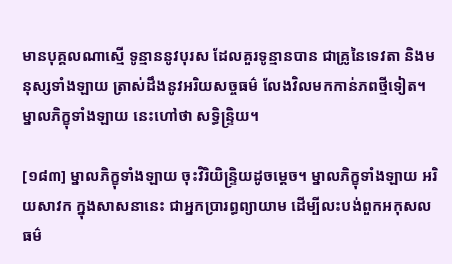មានបុគ្គលណាស្មើ ទូន្មាននូវបុរស ដែលគួរទូន្មានបាន ជាគ្រូនៃទេវតា និងមនុស្សទាំងឡាយ ត្រាស់ដឹងនូវអរិយសច្ចធម៌ លែងវិលមកកាន់ភពថ្មីទៀត។ ម្នាលភិក្ខុទាំងឡាយ នេះហៅថា សទ្ធិន្ទ្រិយ។

[១៨៣] ម្នាលភិក្ខុទាំងឡាយ ចុះវិរិយិន្ទ្រិយដូចម្តេច។ ម្នាលភិក្ខុទាំងឡាយ អរិយសាវក ក្នុងសាសនានេះ ជាអ្នកប្រារព្ធព្យាយាម ដើម្បីលះបង់ពួកអកុសលធម៌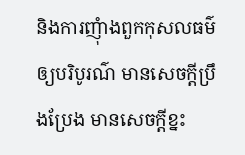និងការញុំាងពួកកុសលធម៌ ឲ្យបរិបូរណ៌ មានសេចក្តីប្រឹងប្រែង មានសេចក្តីខ្នះ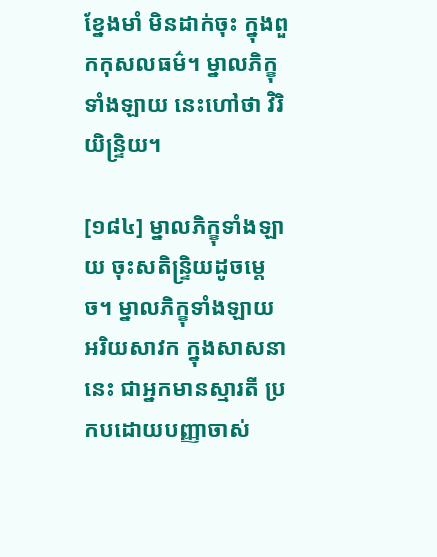ខ្នែងមាំ មិនដាក់ចុះ ក្នុងពួកកុសលធម៌។ ម្នាលភិក្ខុទាំងឡាយ នេះហៅថា វិរិយិន្ទ្រិយ។

[១៨៤] ម្នាលភិក្ខុទាំងឡាយ ចុះសតិន្ទ្រិយដូចម្តេច។ ម្នាលភិក្ខុទាំងឡាយ អរិយសាវក ក្នុងសាសនានេះ ជាអ្នកមានស្មារតី ប្រកបដោយបញ្ញាចាស់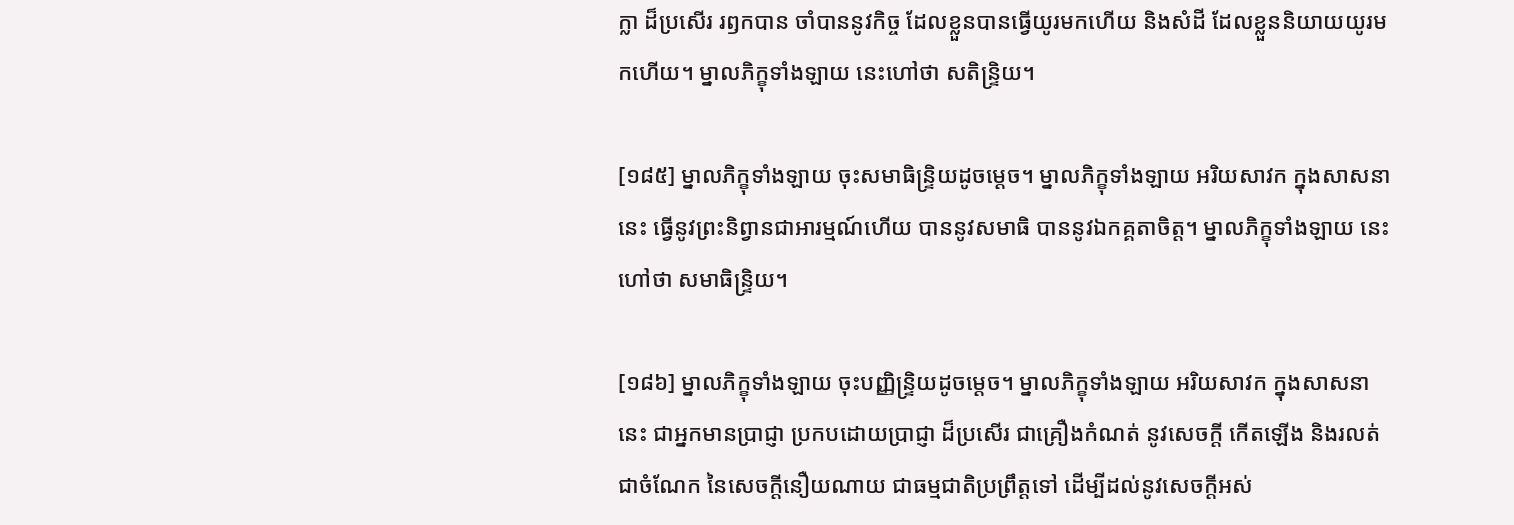ក្លា ដ៏ប្រសើរ រឭកបាន ចាំបាននូវកិច្ច ដែលខ្លួនបានធ្វើយូរមកហើយ និងសំដី ដែលខ្លួននិយាយយូរមកហើយ។ ម្នាលភិក្ខុទាំងឡាយ នេះហៅថា សតិន្ទ្រិយ។

[១៨៥] ម្នាលភិក្ខុទាំងឡាយ ចុះសមាធិន្ទ្រិយដូចម្តេច។ ម្នាលភិក្ខុទាំងឡាយ អរិយសាវក ក្នុងសាសនានេះ ធ្វើនូវព្រះនិព្វានជាអារម្មណ៍ហើយ បាននូវសមាធិ បាននូវឯកគ្គតាចិត្ត។ ម្នាលភិក្ខុទាំងឡាយ នេះហៅថា សមាធិន្ទ្រិយ។

[១៨៦] ម្នាលភិក្ខុទាំងឡាយ ចុះបញ្ញិន្ទ្រិយដូចម្តេច។ ម្នាលភិក្ខុទាំងឡាយ អរិយសាវក ក្នុងសាសនានេះ ជាអ្នកមានប្រាជ្ញា ប្រកបដោយប្រាជ្ញា ដ៏ប្រសើរ ជាគ្រឿងកំណត់ នូវសេចក្តី កើតឡើង និងរលត់ ជាចំណែក នៃសេចក្តីនឿយណាយ ជាធម្មជាតិប្រព្រឹត្តទៅ ដើម្បីដល់នូវសេចក្តីអស់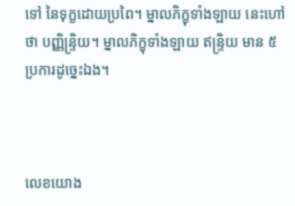ទៅ នៃទុក្ខដោយប្រពៃ។ ម្នាលភិក្ខុទាំងឡាយ នេះហៅថា បញ្ញិន្ទ្រិយ។ ម្នាលភិក្ខុទាំងឡាយ ឥន្ទ្រិយ មាន ៥ ប្រការដូច្នេះឯង។



លេខយោង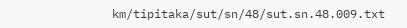km/tipitaka/sut/sn/48/sut.sn.48.009.txt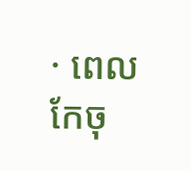· ពេលកែចុ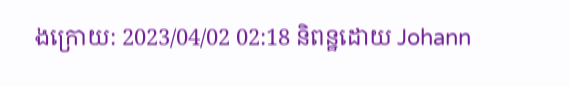ងក្រោយ: 2023/04/02 02:18 និពន្ឋដោយ Johann